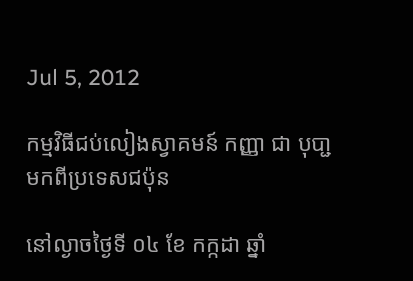Jul 5, 2012

កម្មវិធីជប់លៀងស្វាគមន៍ កញ្ញា ជា បុបា្ជ មកពីប្រទេសជប៉ុន

នៅល្ងាចថ្ងៃទី ០៤ ខែ កក្កដា ឆ្នាំ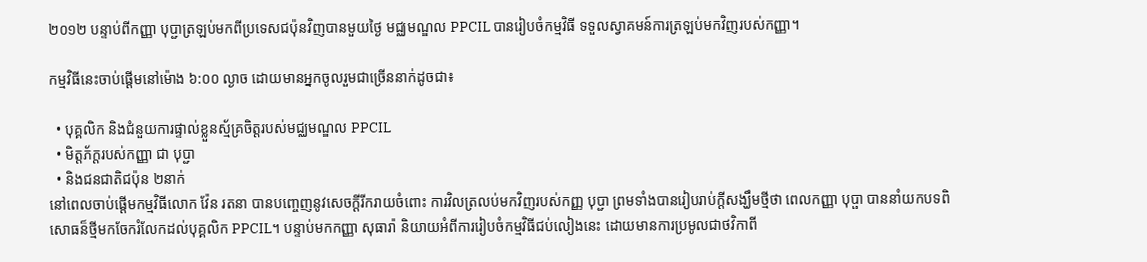២០១២ បន្ទាប់ពីកញ្ញា បុប្ជាត្រឡប់មកពីប្រទេសជប៉ុនវិញបានមួយថ្ងៃ មជ្ឈមណ្ឌល PPCIL បានរៀបចំកម្មវិធី ទទួលស្វាគមន៍ការត្រឡប់មកវិញរបស់កញ្ញា។

កម្មវិធីនេះចាប់ផ្តើមនៅម៉ោង ៦:០០ ល្ងាច ដោយមានអ្នកចូលរួមជាច្រើននាក់ដូចជា៖

  • បុគ្គលិក និងជំនួយការផ្ទាល់ខ្លួនស្ម័គ្រចិត្តរបស់មជ្ឈមណ្ឌល PPCIL
  • មិត្តភ័ក្តរបស់កញ្ញា ជា បុប្ជា
  • និងជនជាតិជប៉ុន ២នាក់
នៅពេលចាប់ផ្តើមកម្មវិធីលោក វ៉ែន រតនា បានបញ្ចេញនូវសេចក្ដីរីករាយចំពោះ ការវិលត្រលប់មកវិញរបស់កញ្ញ បុប្ជា ព្រមទាំងបានរៀបរាប់ក្ដីសង្ឃឹមថ្មីថា ពេលកញ្ញា បុប្ផា បាននាំយកបទពិសោធន៏ថ្មីមកចែករំលែកដល់បុគ្គលិក PPCIL។ បន្ទាប់មកកញ្ញា សុធារ៉ា និយាយអំពីការរៀបចំកម្មវិធីជប់លៀងនេះ ដោយមានការប្រមូលជាថវិកាពី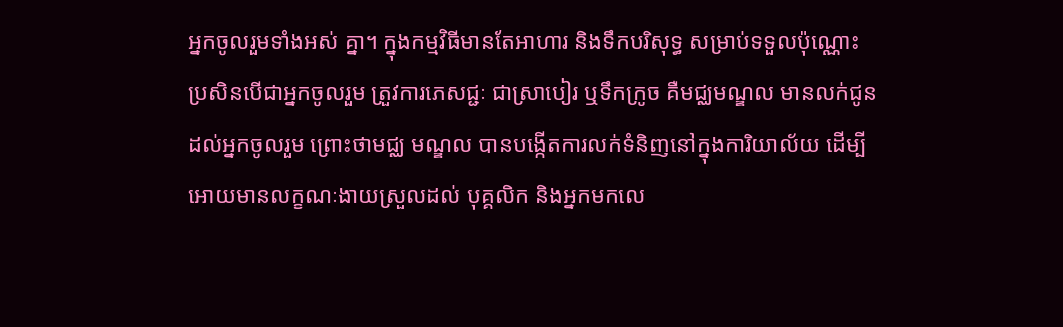អ្នកចូលរួមទាំងអស់ គ្នា។ ក្នុងកម្មវិធីមានតែអាហារ និងទឹកបរិសុទ្ធ សម្រាប់ទទួលប៉ុណ្ណោះ ប្រសិនបើជាអ្នកចូលរួម ត្រួវការភេសជ្ជៈ ជាស្រាបៀរ ឬទឹកក្រូច គឺមជ្ឈមណ្ឌល មានលក់ជូនដល់អ្នកចូលរួម ព្រោះថាមជ្ឈ មណ្ឌល បានបង្កើតការលក់ទំនិញនៅក្នុងការិយាល័យ ដើម្បីអោយមានលក្ខណៈងាយស្រួលដល់ បុគ្គលិក និងអ្នកមកលេ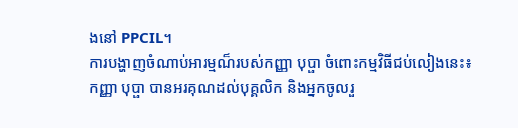ងនៅ PPCIL។
ការបង្ហាញចំណាប់អារម្មណ៏របស់កញ្ញា បុប្ផា ចំពោះកម្មវិធីជប់លៀងនេះ៖
កញ្ញា បុប្ផា បានអរគុណដល់បុគ្គលិក និងអ្នកចូលរួ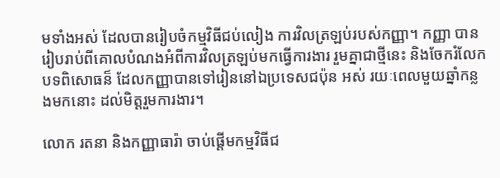មទាំងអស់ ដែលបានរៀបចំកម្មវិធីជប់លៀង ការវិលត្រឡប់របស់កញ្ញា។ កញ្ញា បានរៀបរាប់ពីគោលបំណងអំពីការវិលត្រឡប់មកធ្វើការងារ រួមគ្នាជាថ្មីនេះ និងចែករំលែកបទពិសោធន៏ ដែលកញ្ញាបានទៅរៀននៅឯប្រទេសជប៉ុន អស់ រយៈពេលមួយឆ្នាំកន្លងមកនោះ ដល់មិត្តរួមការងារ។

លោក រតនា និងកញ្ញាធារ៉ា ចាប់ផ្ដើមកម្មវិធីជ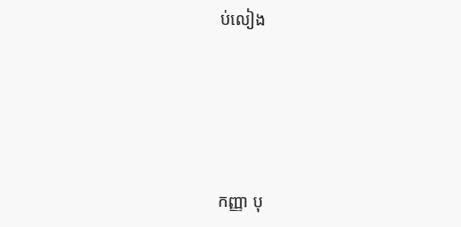ប់លៀង





កញ្ញា បុ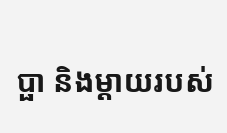ប្ផា និងម្ដាយរបស់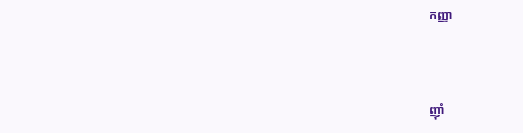កញ្ញា



ញ៉ាំ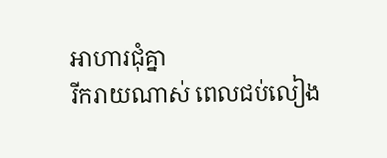អាហារជុំគ្នា
រីករាយណាស់ ពេលជប់លៀង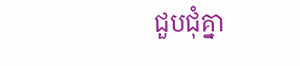ជួបជុំគ្នា